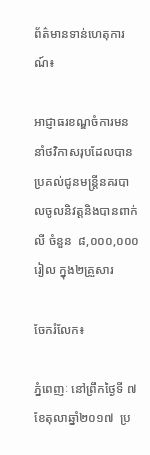ព័ត៌មានទាន់ហេតុការណ៍៖

អាជ្ញាធរខណ្ឌចំការមននាំថវិកាសរុបដែលបានប្រគល់ជូនមន្រ្តីនគរបាលចូលនិវត្តនិងបានពាក់លី ចំនួន  ៨,០០០,០០០រៀល ក្នុង២គ្រួសារ

ចែករំលែក៖

ភ្នំពេញៈ នៅព្រឹកថ្ងៃទី ៧ខែតុលាឆ្នាំ២០១៧  ប្រ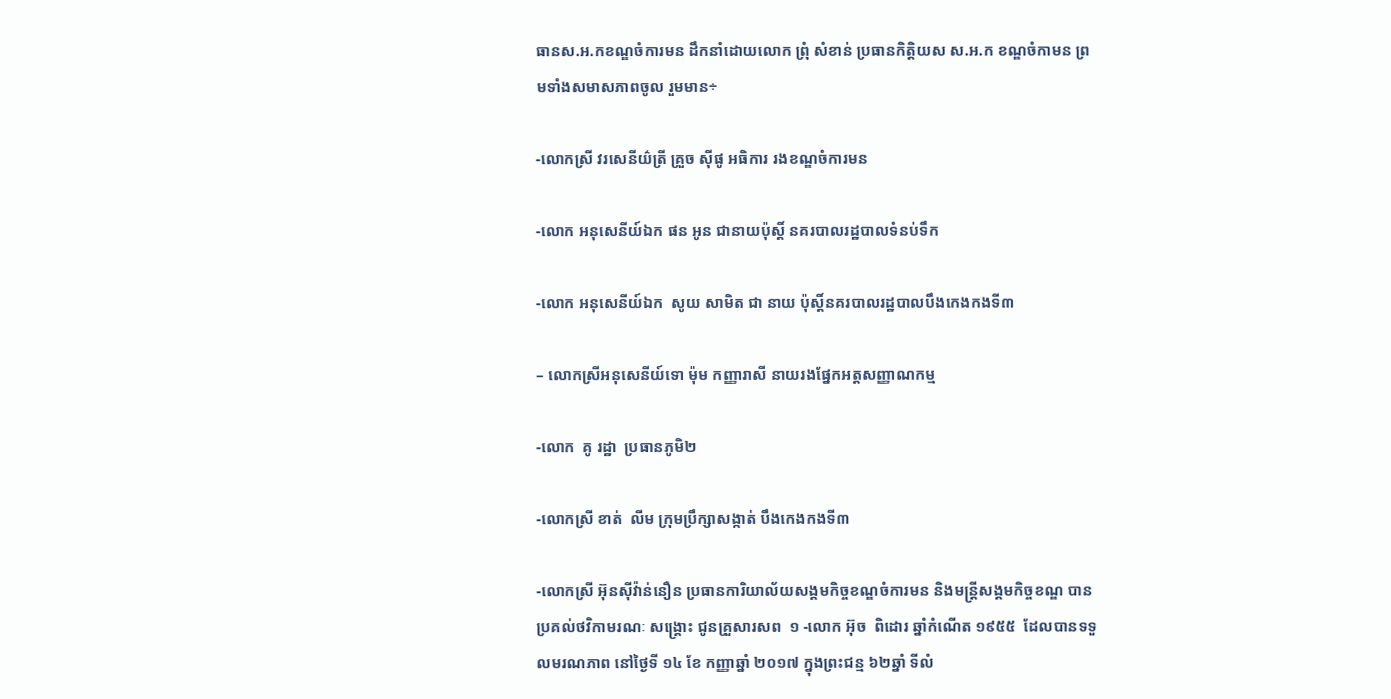ធានស.អ.កខណ្ឌចំការមន ដឹកនាំដោយលោក ព្រុំ សំខាន់ ប្រធានកិត្តិយស ស.អ.ក ខណ្ឌចំកាមន ព្រមទាំងសមាសភាពចូល រួមមាន÷

-លោកស្រី វរសេនីយ៌ត្រី គ្រួច ស៊ីផូ អធិការ រងខណ្ឌចំការមន

-លោក អនុសេនីយ៍ឯក ផន អូន ជានាយប៉ុស្តិ៍ នគរបាលរដ្ឋបាលទំនប់ទឹក

-លោក អនុសេនីយ៍ឯក  សូយ សាមិត ជា នាយ ប៉ុស្តិ៍នគរបាលរដ្ឋបាលបឹងកេងកងទី៣

– លោកស្រីអនុសេនីយ៍ទោ ម៉ុម កញ្ញារាសី នាយរងផ្នែកអត្តសញ្ញាណកម្ម

-លោក  គូ រដ្ឋា  ប្រធានភូមិ២

-លោកស្រី ខាត់  លីម ក្រុមប្រឹក្សាសង្កាត់ បឹងកេងកងទី៣

-លោកស្រី អ៊ុនស៊ីវ៉ាន់នឿន ប្រធានការិយាល័យសង្គមកិច្ចខណ្ឌចំការមន និងមន្ត្រីសង្គមកិច្ចខណ្ឌ បានប្រគល់ថវិកាមរណៈ សង្គ្រោះ ជូនគ្រួសារសព  ១ -លោក អ៊ុច  ពិដោរ ឆ្នាំកំណើត ១៩៥៥  ដែលបានទទួលមរណភាព នៅថ្ងៃទី ១៤ ខែ កញ្ញាឆ្នាំ ២០១៧ ក្នុងព្រះជន្ម ៦២ឆ្នាំ ទីលំ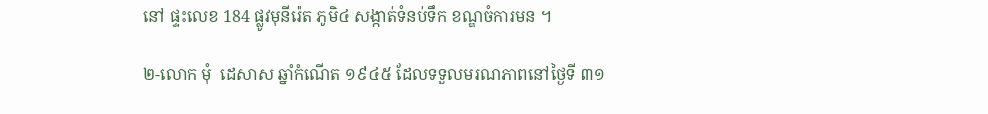នៅ ផ្ទះលេខ 184 ផ្លូវមុនីរ៉េត ភូមិ៤ សង្កាត់ទំនប់ទឹក ខណ្ឌចំការមន ។

២-លោក មុំ  ដេសាស ឆ្នាំកំណើត ១៩៤៥ ដែលទទួលមរណភាពនៅថ្ងៃទី ៣១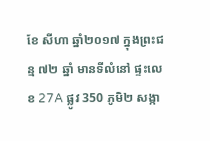ខែ សីហា ឆ្នាំ២០១៧ ក្នុងព្រះជន្ម ៧២ ឆ្នាំ មានទីលំនៅ ផ្ទះលេខ 27A ផ្លូវ 350 ភូមិ២ សង្កា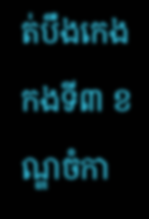ត់បឹងកេងកងទី៣ ខណ្ឌចំកា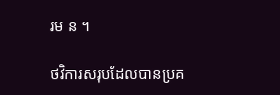រម ន ។

ថវិការសរុបដែលបានប្រគ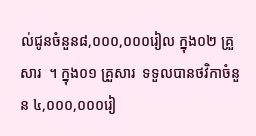ល់ជូនចំនួន៨,០០០,០០០រៀល ក្នុង០២ គ្រួសារ  ។ ក្នុង០១ គ្រួសារ  ទទួលបានថវិកាចំនួន ៤,០០០,០០០រៀ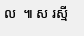ល  ៕ ស រស្មី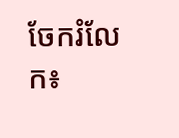ចែករំលែក៖